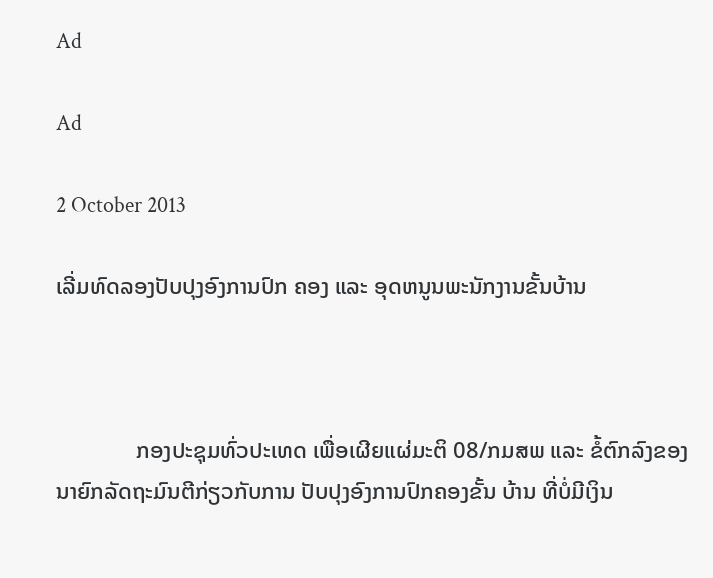Ad

Ad

2 October 2013

ເລີ່ມທົດລອງປັບປຸງອົງການປົກ ຄອງ ແລະ ອຸດຫນູນພະນັກງານຂັ້ນບ້ານ



              ກອງປະຊຸມທົ່ວປະເທດ ເພື່ອເຜີຍແຜ່ມະຕິ 08/ກມສພ ແລະ ຂໍ້ຕົກລົງຂອງນາຍົກລັດຖະມົນຕີກ່ຽວກັບການ ປັບປຸງອົງການປົກຄອງຂັ້ນ ບ້ານ ທີ່ບໍ່ມີເງິນ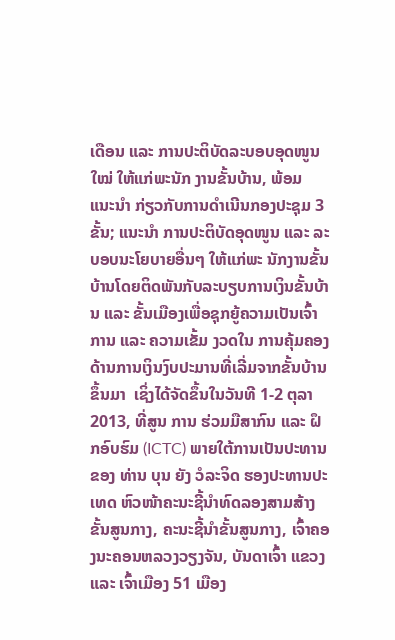ເດືອນ ແລະ ການປະຕິບັດລະບອບອຸດໜູນໃໝ່ ໃຫ້ແກ່ພະນັກ ງານຂັ້ນບ້ານ, ພ້ອມ ແນະນຳ ກ່ຽວກັບການດຳເນີນກອງປະຊຸມ 3 ຂັ້ນ; ແນະນຳ ການປະຕິບັດອຸດໜູນ ແລະ ລະບອບນະໂຍບາຍອື່ນໆ ໃຫ້ແກ່ພະ ນັກງານຂັ້ນ ບ້ານໂດຍຕິດພັນກັບລະບຽບການເງິນຂັ້ນບ້ານ ແລະ ຂັ້ນເມືອງເພື່ອຊຸກຍູ້ຄວາມເປັນເຈົ້າການ ແລະ ຄວາມເຂັ້ມ ງວດໃນ ການຄຸ້ມຄອງດ້ານການເງິນງົບປະມານທີ່ເລີ່ມຈາກຂັ້ນບ້ານຂຶ້ນມາ  ເຊິ່ງໄດ້ຈັດຂຶ້ນໃນວັນທີ 1-2 ຕຸລາ 2013, ທີ່ສູນ ການ ຮ່ວມມືສາກົນ ແລະ ຝຶກອົບຮົມ (ICTC) ພາຍໃຕ້ການເປັນປະທານຂອງ ທ່ານ ບຸນ ຍັງ ວໍລະຈິດ ຮອງປະທານປະເທດ ຫົວໜ້າຄະນະຊີ້ນຳທົດລອງສາມສ້າງຂັ້ນສູນກາງ, ຄະນະຊີ້ນຳຂັ້ນສູນກາງ, ເຈົ້າຄອງນະຄອນຫລວງວຽງຈັນ, ບັນດາເຈົ້າ ແຂວງ ແລະ ເຈົ້າເມືອງ 51 ເມືອງ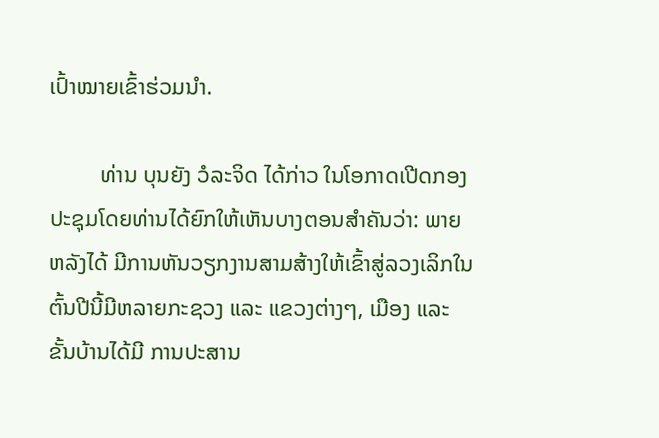ເປົ້າໝາຍເຂົ້າຮ່ວມນຳ.

         ທ່ານ ບຸນຍັງ ວໍລະຈິດ ໄດ້ກ່າວ ໃນໂອກາດເປີດກອງປະຊຸມໂດຍທ່ານໄດ້ຍົກໃຫ້ເຫັນບາງຕອນສຳຄັນວ່າ: ພາຍຫລັງໄດ້ ມີການຫັນວຽກງານສາມສ້າງໃຫ້ເຂົ້າສູ່ລວງເລິກໃນຕົ້ນປີນີ້ມີຫລາຍກະຊວງ ແລະ ແຂວງຕ່າງໆ, ເມືອງ ແລະ ຂັ້ນບ້ານໄດ້ມີ ການປະສານ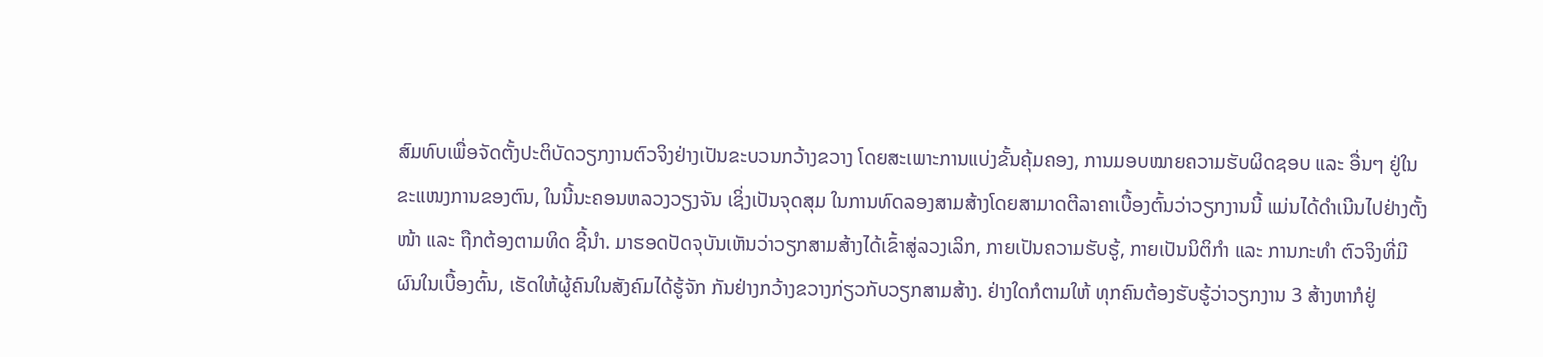ສົມທົບເພື່ອຈັດຕັ້ງປະຕິບັດວຽກງານຕົວຈິງຢ່າງເປັນຂະບວນກວ້າງຂວາງ ໂດຍສະເພາະການແບ່ງຂັ້ນຄຸ້ມຄອງ, ການມອບໝາຍຄວາມຮັບຜິດຊອບ ແລະ ອື່ນໆ ຢູ່ໃນຂະແໜງການຂອງຕົນ, ໃນນີ້ນະຄອນຫລວງວຽງຈັນ ເຊິ່ງເປັນຈຸດສຸມ ໃນການທົດລອງສາມສ້າງໂດຍສາມາດຕີລາຄາເບື້ອງຕົ້ນວ່າວຽກງານນີ້ ແມ່ນໄດ້ດຳເນີນໄປຢ່າງຕັ້ງໜ້າ ແລະ ຖືກຕ້ອງຕາມທິດ ຊີ້ນຳ. ມາຮອດປັດຈຸບັນເຫັນວ່າວຽກສາມສ້າງໄດ້ເຂົ້າສູ່ລວງເລິກ, ກາຍເປັນຄວາມຮັບຮູ້, ກາຍເປັນນິຕິກຳ ແລະ ການກະທຳ ຕົວຈິງທີ່ມີຜົນໃນເບື້ອງຕົ້ນ, ເຮັດໃຫ້ຜູ້ຄົນໃນສັງຄົມໄດ້ຮູ້ຈັກ ກັນຢ່າງກວ້າງຂວາງກ່ຽວກັບວຽກສາມສ້າງ. ຢ່າງໃດກໍຕາມໃຫ້ ທຸກຄົນຕ້ອງຮັບຮູ້ວ່າວຽກງານ 3 ສ້າງຫາກໍຢູ່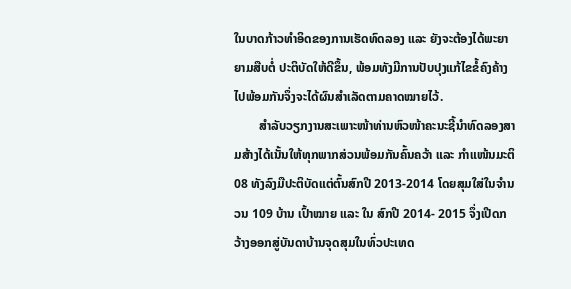ໃນບາດກ້າວທຳອິດຂອງການເຮັດທົດລອງ ແລະ ຍັງຈະຕ້ອງໄດ້ພະຍາຍາມສືບຕໍ່ ປະຕິບັດໃຫ້ດີຂຶ້ນ, ພ້ອມທັງມີການປັບປຸງແກ້ໄຂຂໍ້ຄົງຄ້າງໄປພ້ອມກັນຈຶ່ງຈະໄດ້ຜົນສຳເລັດຕາມຄາດໝາຍໄວ້.
        ສຳລັບວຽກງານສະເພາະໜ້າທ່ານຫົວໜ້າຄະນະຊີ້ນຳທົດລອງສາມສ້າງໄດ້ເນັ້ນໃຫ້ທຸກພາກສ່ວນພ້ອມກັນຄົ້ນຄວ້າ ແລະ ກຳແໜ້ນມະຕິ 08 ທັງລົງມືປະຕິບັດແຕ່ຕົ້ນສົກປີ 2013-2014 ໂດຍສຸມໃສ່ໃນຈຳນວນ 109 ບ້ານ ເປົ້າໝາຍ ແລະ ໃນ ສົກປີ 2014- 2015 ຈຶ່ງເປີດກວ້າງອອກສູ່ບັນດາບ້ານຈຸດສຸມໃນທົ່ວປະເທດ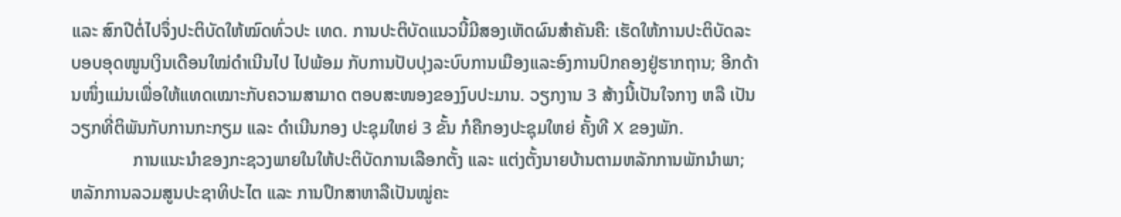ແລະ ສົກປີຕໍ່ໄປຈຶ່ງປະຕິບັດໃຫ້ໝົດທົ່ວປະ ເທດ. ການປະຕິບັດແນວນີ້ມີສອງເຫັດຜົນສຳຄັນຄື: ເຮັດໃຫ້ການປະຕິບັດລະບອບອຸດໜູນເງິນເດືອນໃໝ່ດຳເນີນໄປ ໄປພ້ອມ ກັບການປັບປຸງລະບົບການເມືອງແລະອົງການປົກຄອງຢູ່ຮາກຖານ; ອີກດ້ານໜຶ່ງແມ່ນເພື່ອໃຫ້ແທດເໝາະກັບຄວາມສາມາດ ຕອບສະໜອງຂອງງົບປະມານ. ວຽກງານ 3 ສ້າງນີ້ເປັນໃຈກາງ ຫລື ເປັນວຽກທີ່ຕິພັນກັບການກະກຽມ ແລະ ດຳເນີນກອງ ປະຊຸມໃຫຍ່ 3 ຂັ້ນ ກໍຄືກອງປະຊຸມໃຫຍ່ ຄັ້ງທີ X ຂອງພັກ.
              ການແນະນຳຂອງກະຊວງພາຍໃນໃຫ້ປະຕິບັດການເລືອກຕັ້ງ ແລະ ແຕ່ງຕັ້ງນາຍບ້ານຕາມຫລັກການພັກນຳພາ; ຫລັກການລວມສູນປະຊາທິປະໄຕ ແລະ ການປຶກສາຫາລືເປັນໝູ່ຄະ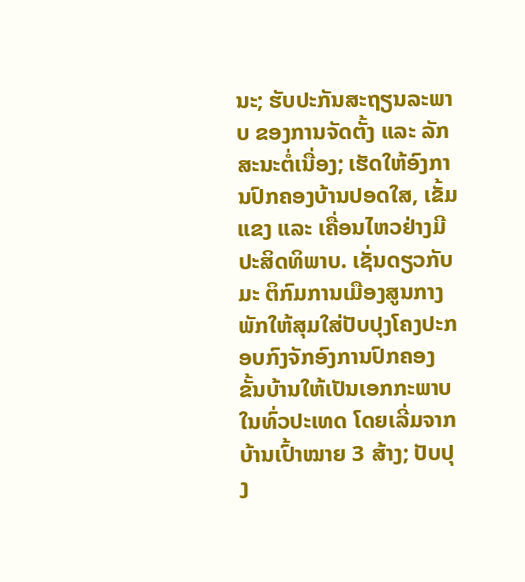ນະ; ຮັບປະກັນສະຖຽນລະພາບ ຂອງການຈັດຕັ້ງ ແລະ ລັກສະນະຕໍ່ເນື່ອງ; ເຮັດໃຫ້ອົງການປົກຄອງບ້ານປອດໃສ, ເຂັ້ມແຂງ ແລະ ເຄື່ອນໄຫວຢ່າງມີປະສິດທິພາບ. ເຊັ່ນດຽວກັບມະ ຕິກົມການເມືອງສູນກາງພັກໃຫ້ສຸມໃສ່ປັບປຸງໂຄງປະກອບກົງຈັກອົງການປົກຄອງຂັ້ນບ້ານໃຫ້ເປັນເອກກະພາບໃນທົ່ວປະເທດ ໂດຍເລີ່ມຈາກບ້ານເປົ້າໝາຍ 3 ສ້າງ; ປັບປຸງ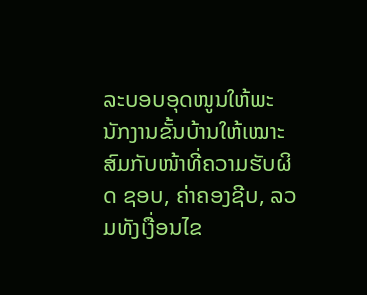ລະບອບອຸດໜູນໃຫ້ພະນັກງານຂັ້ນບ້ານໃຫ້ເໝາະສົມກັບໜ້າທີ່ຄວາມຮັບຜິດ ຊອບ, ຄ່າຄອງຊີບ, ລວມທັງເງື່ອນໄຂ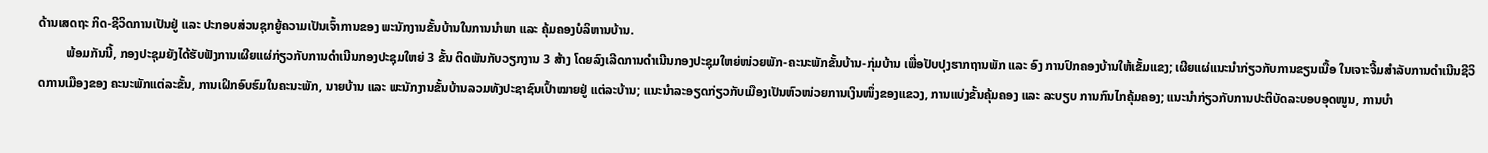ດ້ານເສດຖະ ກິດ-ຊີວິດການເປັນຢູ່ ແລະ ປະກອບສ່ວນຊຸກຍູ້ຄວາມເປັນເຈົ້າການຂອງ ພະນັກງານຂັ້ນບ້ານໃນການນຳພາ ແລະ ຄຸ້ມຄອງບໍລິຫານບ້ານ.
         ພ້ອມກັນນີ້, ກອງປະຊຸມຍັງໄດ້ຮັບຟັງການເຜີຍແຜ່ກ່ຽວກັບການດຳເນີນກອງປະຊຸມໃຫຍ່ 3 ຂັ້ນ ຕິດພັນກັບວຽກງານ 3 ສ້າງ ໂດຍລົງເລີດການດຳເນີນກອງປະຊຸມໃຫຍ່ໜ່ວຍພັກ-ຄະນະພັກຂັ້ນບ້ານ-ກຸ່ມບ້ານ ເພື່ອປັບປຸງຮາກຖານພັກ ແລະ ອົງ ການປົກຄອງບ້ານໃຫ້ເຂັ້ມແຂງ; ເຜີຍແຜ່ແນະນຳກ່ຽວກັບການຂຽນເນື້ອ ໃນເຈາະຈີ້ມສຳລັບການດຳເນີນຊີວິດການເມືອງຂອງ ຄະນະພັກແຕ່ລະຂັ້ນ, ການເຝິກອົບຮົມໃນຄະນະພັກ, ນາຍບ້ານ ແລະ ພະນັກງານຂັ້ນບ້ານລວມທັງປະຊາຊົນເປົ້າໝາຍຢູ່ ແຕ່ລະບ້ານ; ແນະນຳລະອຽດກ່ຽວກັບເມືອງເປັນຫົວໜ່ວຍການເງິນໜຶ່ງຂອງແຂວງ, ການແບ່ງຂັ້ນຄຸ້ມຄອງ ແລະ ລະບຽບ ການກົນໄກຄຸ້ມຄອງ; ແນະນຳກ່ຽວກັບການປະຕິບັດລະບອບອຸດໜູນ, ການບຳ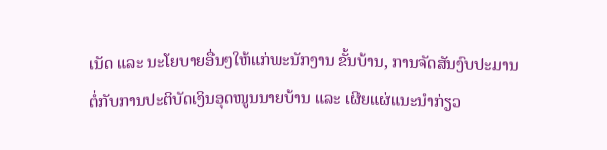ເນັດ ແລະ ນະໂຍບາຍອື່ນໆໃຫ້ແກ່ພະນັກງານ ຂັ້ນບ້ານ, ການຈັດສັນງົບປະມານຕໍ່ກັບການປະຕິບັດເງິນອຸດໜູນນາຍບ້ານ ແລະ ເຜີຍແຜ່ແນະນຳກ່ຽວ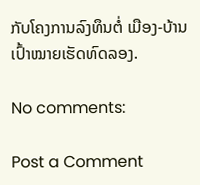ກັບໂຄງການລົງທຶນຕໍ່ ເມືອງ-ບ້ານເປົ້າໝາຍເຮັດທົດລອງ.

No comments:

Post a Comment